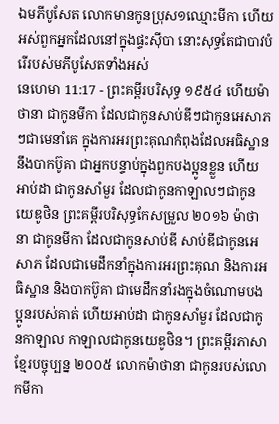ឯមភីបូសែត លោកមានកូនប្រុស១ឈ្មោះមីកា ហើយអស់ពួកអ្នកដែលនៅក្នុងផ្ទះស៊ីបា នោះសុទ្ធតែជាបាវបំរើរបស់មភីបូសែតទាំងអស់
នេហេមា 11:17 - ព្រះគម្ពីរបរិសុទ្ធ ១៩៥៤ ហើយម៉ាថានា ជាកូនមីកា ដែលជាកូនសាប់ឌីៗជាកូនអេសាភៗជាមេនាំគេ ក្នុងការអរព្រះគុណកំពុងដែលអធិស្ឋាន នឹងបាកប៊ូគា ជាអ្នកបន្ទាប់ក្នុងពួកបងប្អូនខ្លួន ហើយអាប់ដា ជាកូនសាំមួរ ដែលជាកូនកាឡាលៗជាកូនយេឌូថិន ព្រះគម្ពីរបរិសុទ្ធកែសម្រួល ២០១៦ ម៉ាថានា ជាកូនមីកា ដែលជាកូនសាប់ឌី សាប់ឌីជាកូនអេសាភ ដែលជាមេដឹកនាំក្នុងការអរព្រះគុណ និងការអធិស្ឋាន និងបាកប៊ូគា ជាមេដឹកនាំរងក្នុងចំណោមបងប្អូនរបស់គាត់ ហើយអាប់ដា ជាកូនសាំមួរ ដែលជាកូនកាឡាល កាឡាលជាកូនយេឌូថិន។ ព្រះគម្ពីរភាសាខ្មែរបច្ចុប្បន្ន ២០០៥ លោកម៉ាថានា ជាកូនរបស់លោកមីកា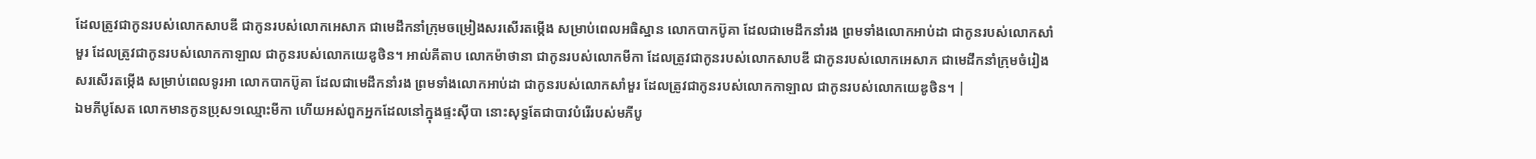ដែលត្រូវជាកូនរបស់លោកសាបឌី ជាកូនរបស់លោកអេសាភ ជាមេដឹកនាំក្រុមចម្រៀងសរសើរតម្កើង សម្រាប់ពេលអធិស្ឋាន លោកបាកប៊ូគា ដែលជាមេដឹកនាំរង ព្រមទាំងលោកអាប់ដា ជាកូនរបស់លោកសាំមួរ ដែលត្រូវជាកូនរបស់លោកកាឡាល ជាកូនរបស់លោកយេឌូថិន។ អាល់គីតាប លោកម៉ាថានា ជាកូនរបស់លោកមីកា ដែលត្រូវជាកូនរបស់លោកសាបឌី ជាកូនរបស់លោកអេសាភ ជាមេដឹកនាំក្រុមចំរៀងសរសើរតម្កើង សម្រាប់ពេលទូរអា លោកបាកប៊ូគា ដែលជាមេដឹកនាំរង ព្រមទាំងលោកអាប់ដា ជាកូនរបស់លោកសាំមួរ ដែលត្រូវជាកូនរបស់លោកកាឡាល ជាកូនរបស់លោកយេឌូថិន។ |
ឯមភីបូសែត លោកមានកូនប្រុស១ឈ្មោះមីកា ហើយអស់ពួកអ្នកដែលនៅក្នុងផ្ទះស៊ីបា នោះសុទ្ធតែជាបាវបំរើរបស់មភីបូ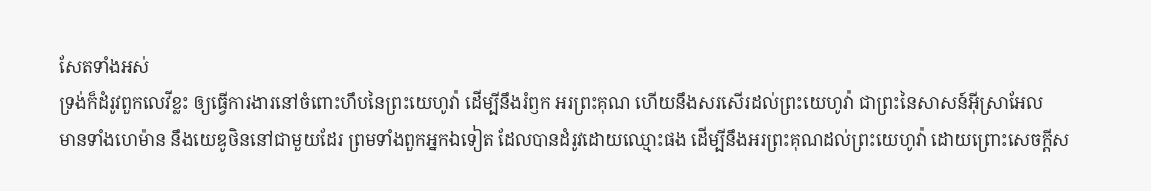សែតទាំងអស់
ទ្រង់ក៏ដំរូវពួកលេវីខ្លះ ឲ្យធ្វើការងារនៅចំពោះហឹបនៃព្រះយេហូវ៉ា ដើម្បីនឹងរំឭក អរព្រះគុណ ហើយនឹងសរសើរដល់ព្រះយេហូវ៉ា ជាព្រះនៃសាសន៍អ៊ីស្រាអែល
មានទាំងហេម៉ាន នឹងយេឌូថិននៅជាមួយដែរ ព្រមទាំងពួកអ្នកឯទៀត ដែលបានដំរូវដោយឈ្មោះផង ដើម្បីនឹងអរព្រះគុណដល់ព្រះយេហូវ៉ា ដោយព្រោះសេចក្ដីស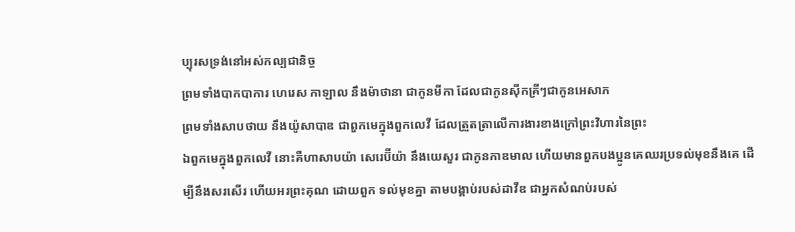ប្បុរសទ្រង់នៅអស់កល្បជានិច្ច
ព្រមទាំងបាកបាការ ហេរេស កាឡាល នឹងម៉ាថានា ជាកូនមីកា ដែលជាកូនស៊ីកគ្រីៗជាកូនអេសាភ
ព្រមទាំងសាបថាយ នឹងយ៉ូសាបាឌ ជាពួកមេក្នុងពួកលេវី ដែលត្រួតត្រាលើការងារខាងក្រៅព្រះវិហារនៃព្រះ
ឯពួកមេក្នុងពួកលេវី នោះគឺហាសាបយ៉ា សេរេប៊ីយ៉ា នឹងយេសួរ ជាកូនកាឌមាល ហើយមានពួកបងប្អូនគេឈរប្រទល់មុខនឹងគេ ដើម្បីនឹងសរសើរ ហើយអរព្រះគុណ ដោយពួក ទល់មុខគ្នា តាមបង្គាប់របស់ដាវីឌ ជាអ្នកសំណប់របស់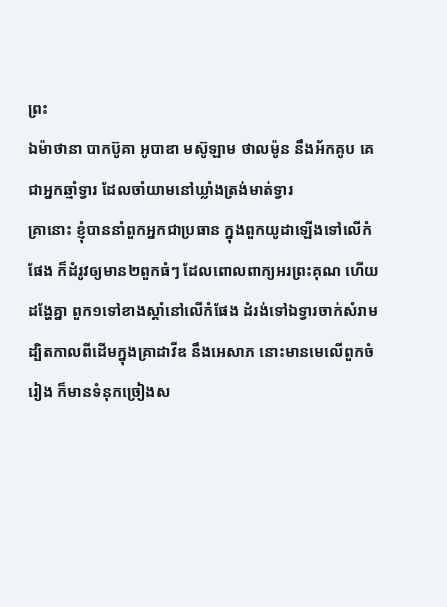ព្រះ
ឯម៉ាថានា បាកប៊ូគា អូបាឌា មស៊ូឡាម ថាលម៉ូន នឹងអ័កគូប គេជាអ្នកឆ្មាំទ្វារ ដែលចាំយាមនៅឃ្លាំងត្រង់មាត់ទ្វារ
គ្រានោះ ខ្ញុំបាននាំពួកអ្នកជាប្រធាន ក្នុងពួកយូដាឡើងទៅលើកំផែង ក៏ដំរូវឲ្យមាន២ពួកធំៗ ដែលពោលពាក្យអរព្រះគុណ ហើយដង្ហែគ្នា ពួក១ទៅខាងស្តាំនៅលើកំផែង ដំរង់ទៅឯទ្វារចាក់សំរាម
ដ្បិតកាលពីដើមក្នុងគ្រាដាវីឌ នឹងអេសាភ នោះមានមេលើពួកចំរៀង ក៏មានទំនុកច្រៀងស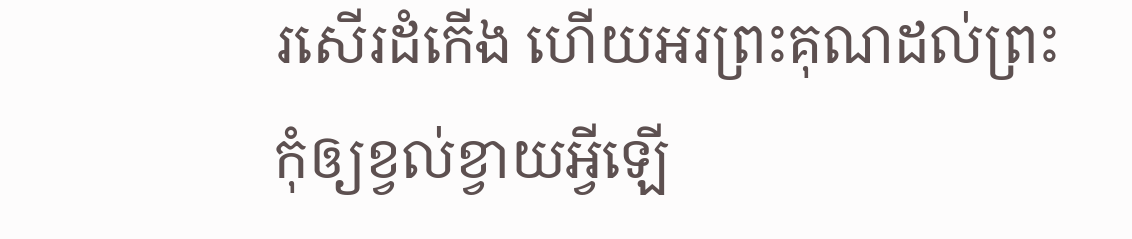រសើរដំកើង ហើយអរព្រះគុណដល់ព្រះ
កុំឲ្យខ្វល់ខ្វាយអ្វីឡើ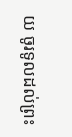យ ចូរទូលដល់ព្រះ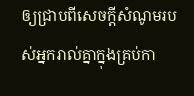ឲ្យជ្រាបពីសេចក្ដីសំណូមរបស់អ្នករាល់គ្នាក្នុងគ្រប់កា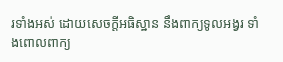រទាំងអស់ ដោយសេចក្ដីអធិស្ឋាន នឹងពាក្យទូលអង្វរ ទាំងពោលពាក្យ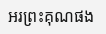អរព្រះគុណផង